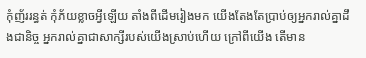កុំញ័ររន្ធត់ កុំភ័យខ្លាចអ្វីឡើយ តាំងពីដើមរៀងមក យើងតែងតែប្រាប់ឲ្យអ្នករាល់គ្នាដឹងជានិច្ច អ្នករាល់គ្នាជាសាក្សីរបស់យើងស្រាប់ហើយ ក្រៅពីយើង តើមាន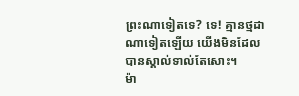ព្រះណាទៀតទេ? ទេ! គ្មានថ្មដាណាទៀតឡើយ យើងមិនដែលបានស្គាល់ទាល់តែសោះ។
ម៉ា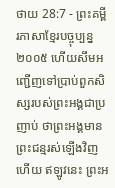ថាយ 28:7 - ព្រះគម្ពីរភាសាខ្មែរបច្ចុប្បន្ន ២០០៥ ហើយសឹមអញ្ជើញទៅប្រាប់ពួកសិស្សរបស់ព្រះអង្គជាប្រញាប់ ថាព្រះអង្គមានព្រះជន្មរស់ឡើងវិញហើយ ឥឡូវនេះ ព្រះអ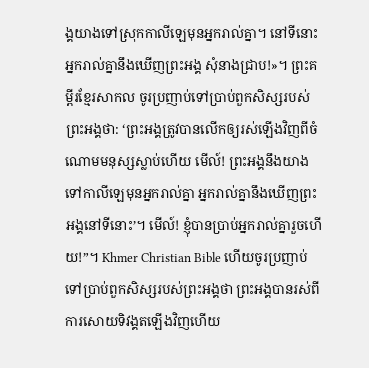ង្គយាងទៅស្រុកកាលីឡេមុនអ្នករាល់គ្នា។ នៅទីនោះ អ្នករាល់គ្នានឹងឃើញព្រះអង្គ សុំនាងជ្រាប!»។ ព្រះគម្ពីរខ្មែរសាកល ចូរប្រញាប់ទៅប្រាប់ពួកសិស្សរបស់ព្រះអង្គថា: ‘ព្រះអង្គត្រូវបានលើកឲ្យរស់ឡើងវិញពីចំណោមមនុស្សស្លាប់ហើយ មើល៍! ព្រះអង្គនឹងយាងទៅកាលីឡេមុនអ្នករាល់គ្នា អ្នករាល់គ្នានឹងឃើញព្រះអង្គនៅទីនោះ’។ មើល៍! ខ្ញុំបានប្រាប់អ្នករាល់គ្នារួចហើយ!”។ Khmer Christian Bible ហើយចូរប្រញាប់ទៅប្រាប់ពួកសិស្សរបស់ព្រះអង្គថា ព្រះអង្គបានរស់ពីការសោយទិវង្គតឡើងវិញហើយ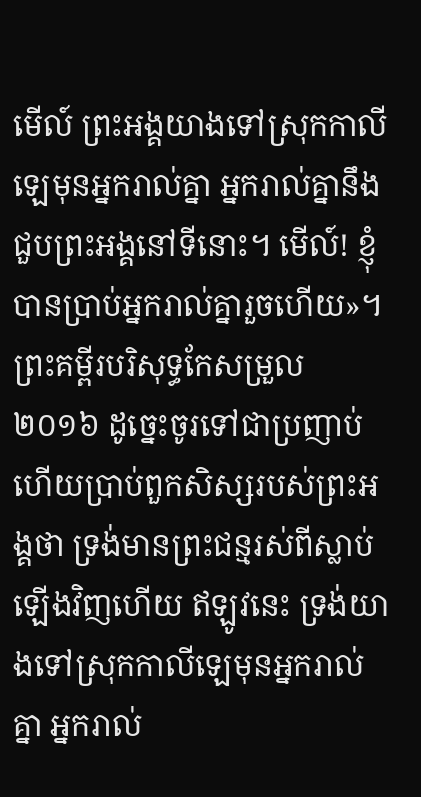មើល៍ ព្រះអង្គយាងទៅស្រុកកាលីឡេមុនអ្នករាល់គ្នា អ្នករាល់គ្នានឹងជួបព្រះអង្គនៅទីនោះ។ មើល៍! ខ្ញុំបានប្រាប់អ្នករាល់គ្នារួចហើយ»។ ព្រះគម្ពីរបរិសុទ្ធកែសម្រួល ២០១៦ ដូច្នេះចូរទៅជាប្រញាប់ ហើយប្រាប់ពួកសិស្សរបស់ព្រះអង្គថា ទ្រង់មានព្រះជន្មរស់ពីស្លាប់ឡើងវិញហើយ ឥឡូវនេះ ទ្រង់យាងទៅស្រុកកាលីឡេមុនអ្នករាល់គ្នា អ្នករាល់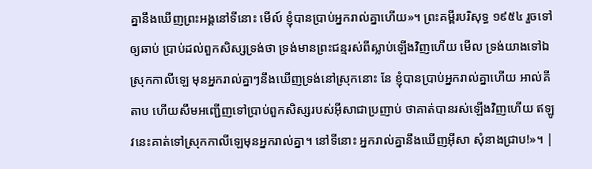គ្នានឹងឃើញព្រះអង្គនៅទីនោះ មើល៍ ខ្ញុំបានប្រាប់អ្នករាល់គ្នាហើយ»។ ព្រះគម្ពីរបរិសុទ្ធ ១៩៥៤ រួចទៅឲ្យឆាប់ ប្រាប់ដល់ពួកសិស្សទ្រង់ថា ទ្រង់មានព្រះជន្មរស់ពីស្លាប់ឡើងវិញហើយ មើល ទ្រង់យាងទៅឯស្រុកកាលីឡេ មុនអ្នករាល់គ្នាៗនឹងឃើញទ្រង់នៅស្រុកនោះ នែ ខ្ញុំបានប្រាប់អ្នករាល់គ្នាហើយ អាល់គីតាប ហើយសឹមអញ្ជើញទៅប្រាប់ពួកសិស្សរបស់អ៊ីសាជាប្រញាប់ ថាគាត់បានរស់ឡើងវិញហើយ ឥឡូវនេះគាត់ទៅស្រុកកាលីឡេមុនអ្នករាល់គ្នា។ នៅទីនោះ អ្នករាល់គ្នានឹងឃើញអ៊ីសា សុំនាងជ្រាប!»។ |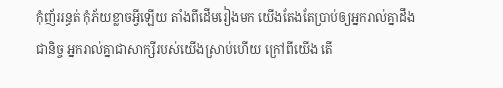កុំញ័ររន្ធត់ កុំភ័យខ្លាចអ្វីឡើយ តាំងពីដើមរៀងមក យើងតែងតែប្រាប់ឲ្យអ្នករាល់គ្នាដឹងជានិច្ច អ្នករាល់គ្នាជាសាក្សីរបស់យើងស្រាប់ហើយ ក្រៅពីយើង តើ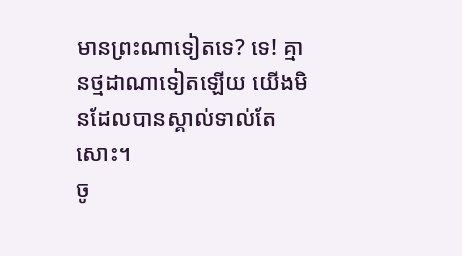មានព្រះណាទៀតទេ? ទេ! គ្មានថ្មដាណាទៀតឡើយ យើងមិនដែលបានស្គាល់ទាល់តែសោះ។
ចូ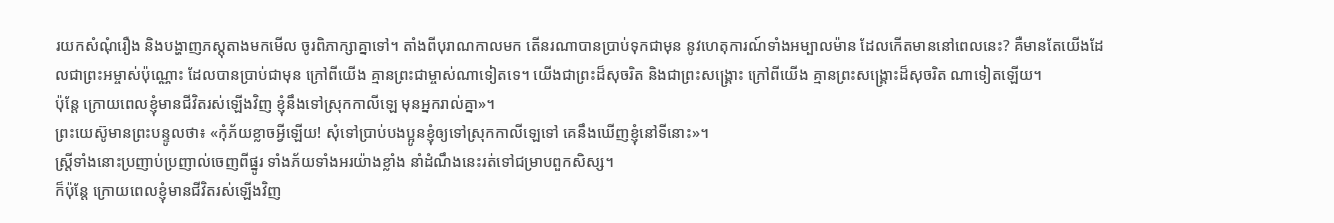រយកសំណុំរឿង និងបង្ហាញភស្តុតាងមកមើល ចូរពិភាក្សាគ្នាទៅ។ តាំងពីបុរាណកាលមក តើនរណាបានប្រាប់ទុកជាមុន នូវហេតុការណ៍ទាំងអម្បាលម៉ាន ដែលកើតមាននៅពេលនេះ? គឺមានតែយើងដែលជាព្រះអម្ចាស់ប៉ុណ្ណោះ ដែលបានប្រាប់ជាមុន ក្រៅពីយើង គ្មានព្រះជាម្ចាស់ណាទៀតទេ។ យើងជាព្រះដ៏សុចរិត និងជាព្រះសង្គ្រោះ ក្រៅពីយើង គ្មានព្រះសង្គ្រោះដ៏សុចរិត ណាទៀតឡើយ។
ប៉ុន្តែ ក្រោយពេលខ្ញុំមានជីវិតរស់ឡើងវិញ ខ្ញុំនឹងទៅស្រុកកាលីឡេ មុនអ្នករាល់គ្នា»។
ព្រះយេស៊ូមានព្រះបន្ទូលថា៖ «កុំភ័យខ្លាចអ្វីឡើយ! សុំទៅប្រាប់បងប្អូនខ្ញុំឲ្យទៅស្រុកកាលីឡេទៅ គេនឹងឃើញខ្ញុំនៅទីនោះ»។
ស្ត្រីទាំងនោះប្រញាប់ប្រញាល់ចេញពីផ្នូរ ទាំងភ័យទាំងអរយ៉ាងខ្លាំង នាំដំណឹងនេះរត់ទៅជម្រាបពួកសិស្ស។
ក៏ប៉ុន្តែ ក្រោយពេលខ្ញុំមានជីវិតរស់ឡើងវិញ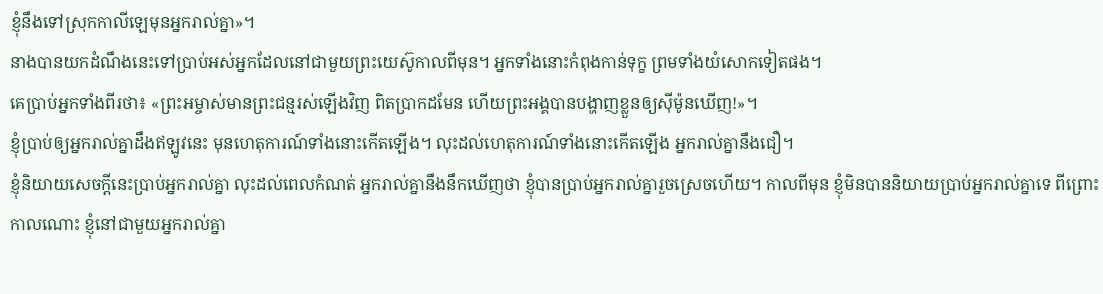ខ្ញុំនឹងទៅស្រុកកាលីឡេមុនអ្នករាល់គ្នា»។
នាងបានយកដំណឹងនេះទៅប្រាប់អស់អ្នកដែលនៅជាមួយព្រះយេស៊ូកាលពីមុន។ អ្នកទាំងនោះកំពុងកាន់ទុក្ខ ព្រមទាំងយំសោកទៀតផង។
គេប្រាប់អ្នកទាំងពីរថា៖ «ព្រះអម្ចាស់មានព្រះជន្មរស់ឡើងវិញ ពិតប្រាកដមែន ហើយព្រះអង្គបានបង្ហាញខ្លួនឲ្យស៊ីម៉ូនឃើញ!»។
ខ្ញុំប្រាប់ឲ្យអ្នករាល់គ្នាដឹងឥឡូវនេះ មុនហេតុការណ៍ទាំងនោះកើតឡើង។ លុះដល់ហេតុការណ៍ទាំងនោះកើតឡើង អ្នករាល់គ្នានឹងជឿ។
ខ្ញុំនិយាយសេចក្ដីនេះប្រាប់អ្នករាល់គ្នា លុះដល់ពេលកំណត់ អ្នករាល់គ្នានឹងនឹកឃើញថា ខ្ញុំបានប្រាប់អ្នករាល់គ្នារួចស្រេចហើយ។ កាលពីមុន ខ្ញុំមិនបាននិយាយប្រាប់អ្នករាល់គ្នាទេ ពីព្រោះកាលណោះ ខ្ញុំនៅជាមួយអ្នករាល់គ្នា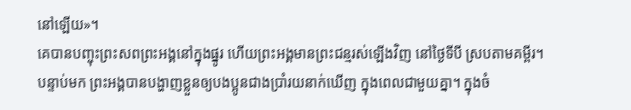នៅឡើយ»។
គេបានបញ្ចុះព្រះសពព្រះអង្គនៅក្នុងផ្នូរ ហើយព្រះអង្គមានព្រះជន្មរស់ឡើងវិញ នៅថ្ងៃទីបី ស្របតាមគម្ពីរ។
បន្ទាប់មក ព្រះអង្គបានបង្ហាញខ្លួនឲ្យបងប្អូនជាងប្រាំរយនាក់ឃើញ ក្នុងពេលជាមួយគ្នា។ ក្នុងចំ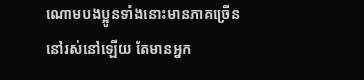ណោមបងប្អូនទាំងនោះមានភាគច្រើននៅរស់នៅឡើយ តែមានអ្នក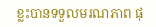ខ្លះបានទទួលមរណភាព ផុ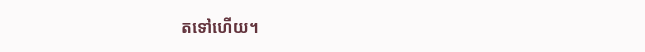តទៅហើយ។